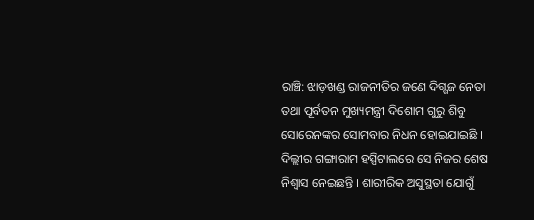ରାଞ୍ଚି: ଝାଡ଼ଖଣ୍ଡ ରାଜନୀତିର ଜଣେ ଦିଗ୍ଗଜ ନେତା ତଥା ପୂର୍ବତନ ମୁଖ୍ୟମନ୍ତ୍ରୀ ଦିଶୋମ ଗୁରୁ ଶିବୁ ସୋରେନଙ୍କର ସୋମବାର ନିଧନ ହୋଇଯାଇଛି । ଦିଲ୍ଲୀର ଗଙ୍ଗାରାମ ହସ୍ପିଟାଲରେ ସେ ନିଜର ଶେଷ ନିଶ୍ବାସ ନେଇଛନ୍ତି । ଶାରୀରିକ ଅସୁସ୍ଥତା ଯୋଗୁଁ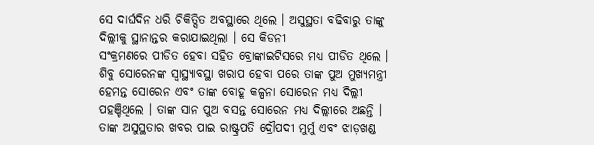ସେ ଦାର୍ଘଦିନ ଧରି ଚିକିତ୍ସିତ ଅବସ୍ଥାରେ ଥିଲେ । ଅସୁସ୍ଥତା ବଢିବାରୁ ତାଙ୍କୁ ଦିଲ୍ଲୀକୁ ସ୍ଥାନାନ୍ତର କରାଯାଇଥିଲା । ସେ କିଡନୀ
ସଂକ୍ରମଣରେ ପୀଡିତ ହେବା ସହିତ ବ୍ରୋଙ୍କାଇଟିସରେ ମଧ୍ୟ ପୀଡିତ ଥିଲେ ।
ଶିବୁ ସୋରେନଙ୍କ ସ୍ୱାସ୍ଥ୍ୟାବସ୍ଥା ଖରାପ ହେବା ପରେ ତାଙ୍କ ପୁଅ ମୁଖ୍ୟମନ୍ତ୍ରୀ ହେମନ୍ତ ସୋରେନ ଏବଂ ତାଙ୍କ ବୋହୂ କଳ୍ପନା ସୋରେନ ମଧ୍ୟ ଦିଲ୍ଲୀ ପହଞ୍ଚିଥିଲେ । ତାଙ୍କ ସାନ ପୁଅ ବସନ୍ତ ସୋରେନ ମଧ୍ୟ ଦିଲ୍ଲୀରେ ଅଛନ୍ତି । ତାଙ୍କ ଅସୁସ୍ଥତାର ଖବର ପାଇ ରାଷ୍ଟ୍ରପତି ଦ୍ରୌପଦୀ ମୁର୍ମୁ ଏବଂ ଝାଡ଼ଖଣ୍ଡ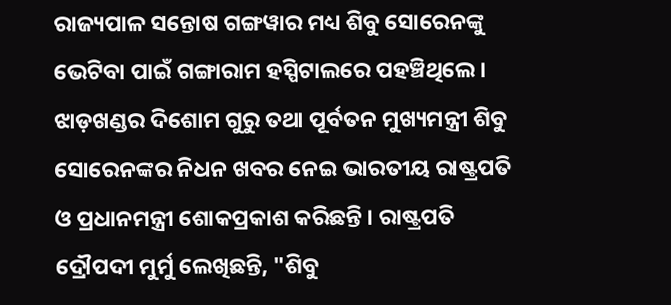ରାଜ୍ୟପାଳ ସନ୍ତୋଷ ଗଙ୍ଗୱାର ମଧ୍ୟ ଶିବୁ ସୋରେନଙ୍କୁ ଭେଟିବା ପାଇଁ ଗଙ୍ଗାରାମ ହସ୍ପିଟାଲରେ ପହଞ୍ଚିଥିଲେ ।
ଝାଡ଼ଖଣ୍ଡର ଦିଶୋମ ଗୁରୁ ତଥା ପୂର୍ବତନ ମୁଖ୍ୟମନ୍ତ୍ରୀ ଶିବୁ ସୋରେନଙ୍କର ନିଧନ ଖବର ନେଇ ଭାରତୀୟ ରାଷ୍ଟ୍ରପତି ଓ ପ୍ରଧାନମନ୍ତ୍ରୀ ଶୋକପ୍ରକାଶ କରିଛନ୍ତି । ରାଷ୍ଟ୍ରପତି ଦ୍ରୌପଦୀ ମୁର୍ମୁ ଲେଖିଛନ୍ତି, "ଶିବୁ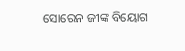ସୋରେନ ଜୀଙ୍କ ବିୟୋଗ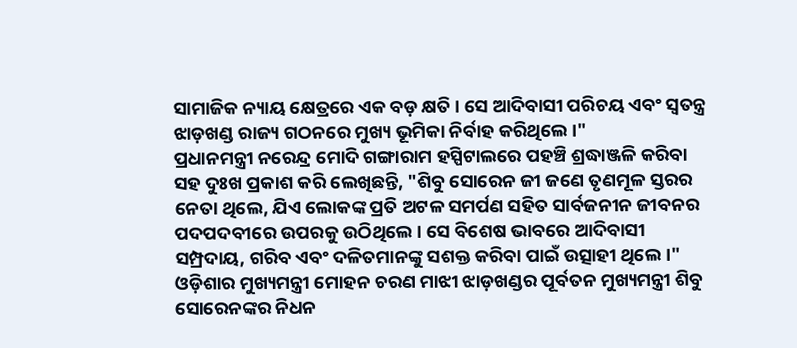ସାମାଜିକ ନ୍ୟାୟ କ୍ଷେତ୍ରରେ ଏକ ବଡ଼ କ୍ଷତି । ସେ ଆଦିବାସୀ ପରିଚୟ ଏବଂ ସ୍ବତନ୍ତ୍ର ଝାଡ଼ଖଣ୍ଡ ରାଜ୍ୟ ଗଠନରେ ମୁଖ୍ୟ ଭୂମିକା ନିର୍ବାହ କରିଥିଲେ ।"
ପ୍ରଧାନମନ୍ତ୍ରୀ ନରେନ୍ଦ୍ର ମୋଦି ଗଙ୍ଗାରାମ ହସ୍ପିଟାଲରେ ପହଞ୍ଚି ଶ୍ରଦ୍ଧାଞ୍ଜଳି କରିବା ସହ ଦୁଃଖ ପ୍ରକାଶ କରି ଲେଖିଛନ୍ତି, "ଶିବୁ ସୋରେନ ଜୀ ଜଣେ ତୃଣମୂଳ ସ୍ତରର ନେତା ଥିଲେ, ଯିଏ ଲୋକଙ୍କ ପ୍ରତି ଅଟଳ ସମର୍ପଣ ସହିତ ସାର୍ବଜନୀନ ଜୀବନର ପଦପଦବୀରେ ଉପରକୁ ଉଠିଥିଲେ । ସେ ବିଶେଷ ଭାବରେ ଆଦିବାସୀ ସମ୍ପ୍ରଦାୟ, ଗରିବ ଏବଂ ଦଳିତମାନଙ୍କୁ ସଶକ୍ତ କରିବା ପାଇଁ ଉତ୍ସାହୀ ଥିଲେ।"
ଓଡ଼ିଶାର ମୁଖ୍ୟମନ୍ତ୍ରୀ ମୋହନ ଚରଣ ମାଝୀ ଝାଡ଼ଖଣ୍ଡର ପୂର୍ବତନ ମୁଖ୍ୟମନ୍ତ୍ରୀ ଶିବୁ ସୋରେନଙ୍କର ନିଧନ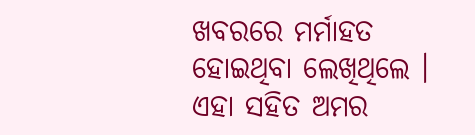ଖବରରେ ମର୍ମାହତ ହୋଇଥିବା ଲେଖିଥିଲେ । ଏହା ସହିତ ଅମର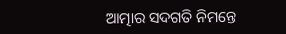ଆତ୍ମାର ସଦଗତି ନିମନ୍ତେ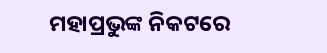ମହାପ୍ରଭୁଙ୍କ ନିକଟରେ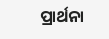ପ୍ରାର୍ଥନା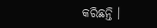କରିଛନ୍ତି ।